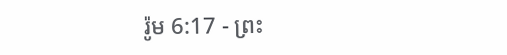រ៉ូម 6:17 - ព្រះ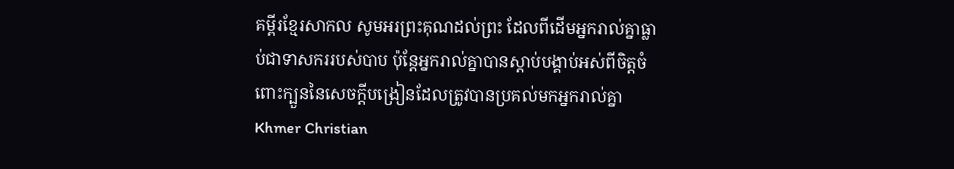គម្ពីរខ្មែរសាកល សូមអរព្រះគុណដល់ព្រះ ដែលពីដើមអ្នករាល់គ្នាធ្លាប់ជាទាសកររបស់បាប ប៉ុន្តែអ្នករាល់គ្នាបានស្ដាប់បង្គាប់អស់ពីចិត្តចំពោះក្បួននៃសេចក្ដីបង្រៀនដែលត្រូវបានប្រគល់មកអ្នករាល់គ្នា Khmer Christian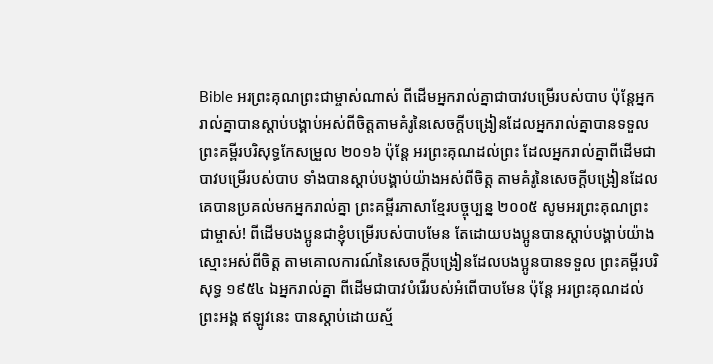Bible អរព្រះគុណព្រះជាម្ចាស់ណាស់ ពីដើមអ្នករាល់គ្នាជាបាវបម្រើរបស់បាប ប៉ុន្ដែអ្នករាល់គ្នាបានស្ដាប់បង្គាប់អស់ពីចិត្តតាមគំរូនៃសេចក្ដីបង្រៀនដែលអ្នករាល់គ្នាបានទទួល ព្រះគម្ពីរបរិសុទ្ធកែសម្រួល ២០១៦ ប៉ុន្តែ អរព្រះគុណដល់ព្រះ ដែលអ្នករាល់គ្នាពីដើមជាបាវបម្រើរបស់បាប ទាំងបានស្តាប់បង្គាប់យ៉ាងអស់ពីចិត្ត តាមគំរូនៃសេចក្ដីបង្រៀនដែលគេបានប្រគល់មកអ្នករាល់គ្នា ព្រះគម្ពីរភាសាខ្មែរបច្ចុប្បន្ន ២០០៥ សូមអរព្រះគុណព្រះជាម្ចាស់! ពីដើមបងប្អូនជាខ្ញុំបម្រើរបស់បាបមែន តែដោយបងប្អូនបានស្ដាប់បង្គាប់យ៉ាងស្មោះអស់ពីចិត្ត តាមគោលការណ៍នៃសេចក្ដីបង្រៀនដែលបងប្អូនបានទទួល ព្រះគម្ពីរបរិសុទ្ធ ១៩៥៤ ឯអ្នករាល់គ្នា ពីដើមជាបាវបំរើរបស់អំពើបាបមែន ប៉ុន្តែ អរព្រះគុណដល់ព្រះអង្គ ឥឡូវនេះ បានស្តាប់ដោយស្ម័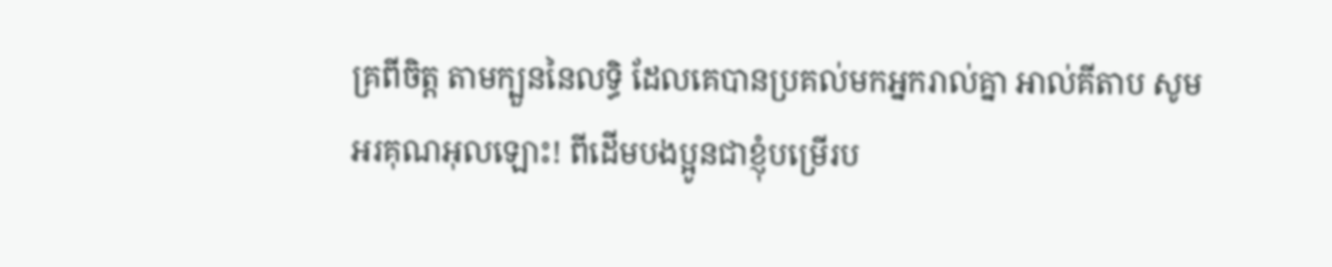គ្រពីចិត្ត តាមក្បួននៃលទ្ធិ ដែលគេបានប្រគល់មកអ្នករាល់គ្នា អាល់គីតាប សូមអរគុណអុលឡោះ! ពីដើមបងប្អូនជាខ្ញុំបម្រើរប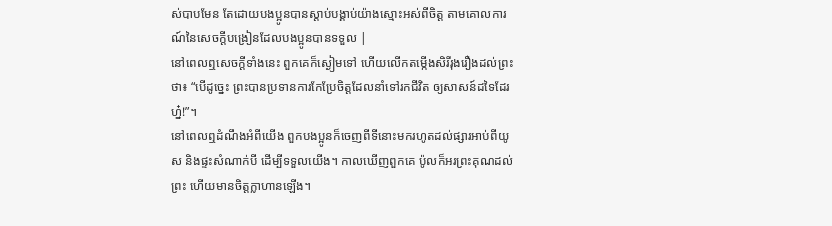ស់បាបមែន តែដោយបងប្អូនបានស្ដាប់បង្គាប់យ៉ាងស្មោះអស់ពីចិត្ដ តាមគោលការណ៍នៃសេចក្ដីបង្រៀនដែលបងប្អូនបានទទួល |
នៅពេលឮសេចក្ដីទាំងនេះ ពួកគេក៏ស្ងៀមទៅ ហើយលើកតម្កើងសិរីរុងរឿងដល់ព្រះថា៖ “បើដូច្នេះ ព្រះបានប្រទានការកែប្រែចិត្តដែលនាំទៅរកជីវិត ឲ្យសាសន៍ដទៃដែរហ្ន៎!”។
នៅពេលឮដំណឹងអំពីយើង ពួកបងប្អូនក៏ចេញពីទីនោះមករហូតដល់ផ្សារអាប់ពីយូស និងផ្ទះសំណាក់បី ដើម្បីទទួលយើង។ កាលឃើញពួកគេ ប៉ូលក៏អរព្រះគុណដល់ព្រះ ហើយមានចិត្តក្លាហានឡើង។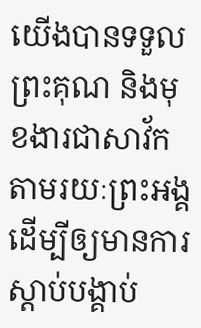យើងបានទទួលព្រះគុណ និងមុខងារជាសាវ័ក តាមរយៈព្រះអង្គ ដើម្បីឲ្យមានការស្ដាប់បង្គាប់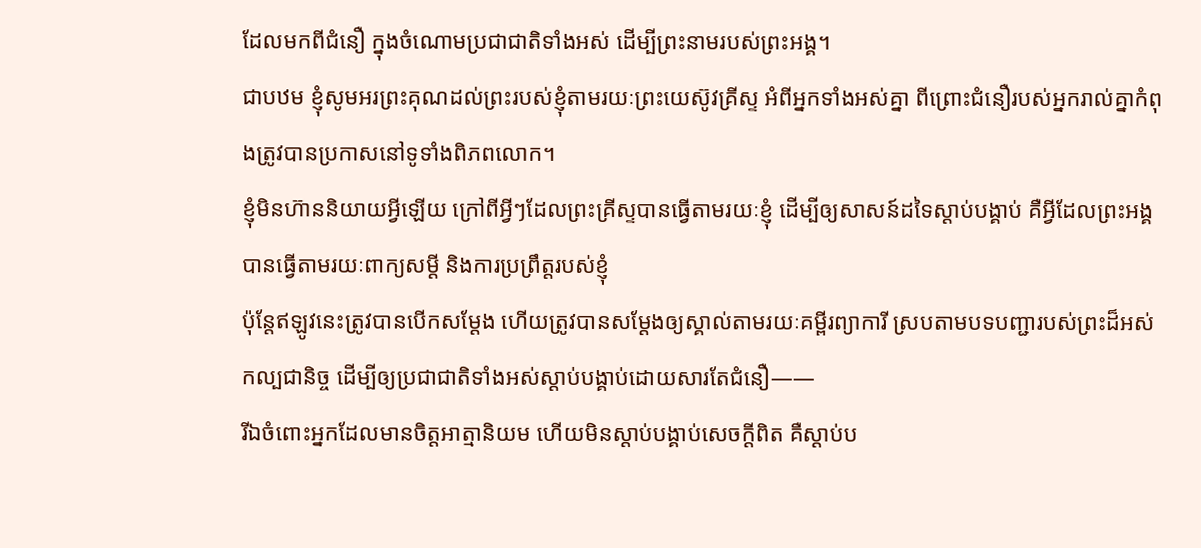ដែលមកពីជំនឿ ក្នុងចំណោមប្រជាជាតិទាំងអស់ ដើម្បីព្រះនាមរបស់ព្រះអង្គ។
ជាបឋម ខ្ញុំសូមអរព្រះគុណដល់ព្រះរបស់ខ្ញុំតាមរយៈព្រះយេស៊ូវគ្រីស្ទ អំពីអ្នកទាំងអស់គ្នា ពីព្រោះជំនឿរបស់អ្នករាល់គ្នាកំពុងត្រូវបានប្រកាសនៅទូទាំងពិភពលោក។
ខ្ញុំមិនហ៊ាននិយាយអ្វីឡើយ ក្រៅពីអ្វីៗដែលព្រះគ្រីស្ទបានធ្វើតាមរយៈខ្ញុំ ដើម្បីឲ្យសាសន៍ដទៃស្ដាប់បង្គាប់ គឺអ្វីដែលព្រះអង្គបានធ្វើតាមរយៈពាក្យសម្ដី និងការប្រព្រឹត្តរបស់ខ្ញុំ
ប៉ុន្តែឥឡូវនេះត្រូវបានបើកសម្ដែង ហើយត្រូវបានសម្ដែងឲ្យស្គាល់តាមរយៈគម្ពីរព្យាការី ស្របតាមបទបញ្ជារបស់ព្រះដ៏អស់កល្បជានិច្ច ដើម្បីឲ្យប្រជាជាតិទាំងអស់ស្ដាប់បង្គាប់ដោយសារតែជំនឿ——
រីឯចំពោះអ្នកដែលមានចិត្តអាត្មានិយម ហើយមិនស្ដាប់បង្គាប់សេចក្ដីពិត គឺស្ដាប់ប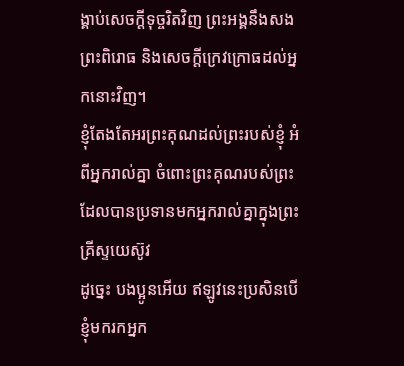ង្គាប់សេចក្ដីទុច្ចរិតវិញ ព្រះអង្គនឹងសងព្រះពិរោធ និងសេចក្ដីក្រេវក្រោធដល់អ្នកនោះវិញ។
ខ្ញុំតែងតែអរព្រះគុណដល់ព្រះរបស់ខ្ញុំ អំពីអ្នករាល់គ្នា ចំពោះព្រះគុណរបស់ព្រះ ដែលបានប្រទានមកអ្នករាល់គ្នាក្នុងព្រះគ្រីស្ទយេស៊ូវ
ដូច្នេះ បងប្អូនអើយ ឥឡូវនេះប្រសិនបើខ្ញុំមករកអ្នក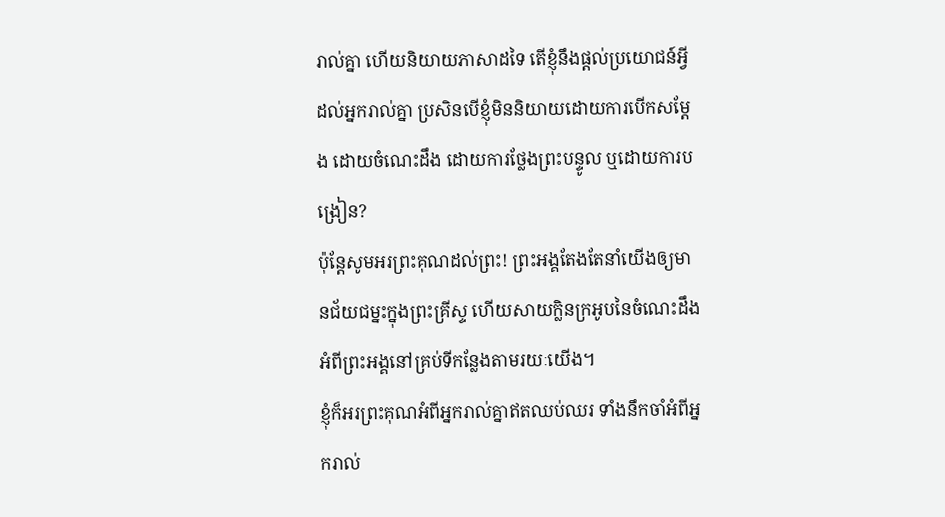រាល់គ្នា ហើយនិយាយភាសាដទៃ តើខ្ញុំនឹងផ្ដល់ប្រយោជន៍អ្វីដល់អ្នករាល់គ្នា ប្រសិនបើខ្ញុំមិននិយាយដោយការបើកសម្ដែង ដោយចំណេះដឹង ដោយការថ្លែងព្រះបន្ទូល ឬដោយការបង្រៀន?
ប៉ុន្តែសូមអរព្រះគុណដល់ព្រះ! ព្រះអង្គតែងតែនាំយើងឲ្យមានជ័យជម្នះក្នុងព្រះគ្រីស្ទ ហើយសាយក្លិនក្រអូបនៃចំណេះដឹងអំពីព្រះអង្គនៅគ្រប់ទីកន្លែងតាមរយៈយើង។
ខ្ញុំក៏អរព្រះគុណអំពីអ្នករាល់គ្នាឥតឈប់ឈរ ទាំងនឹកចាំអំពីអ្នករាល់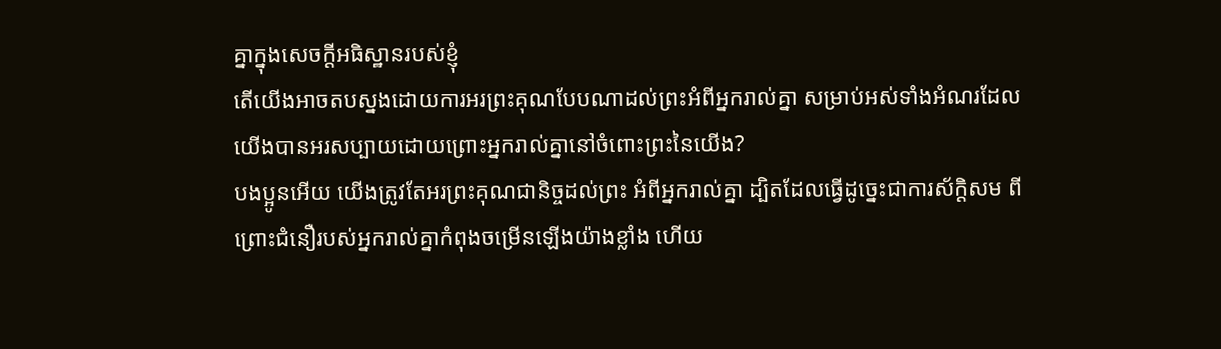គ្នាក្នុងសេចក្ដីអធិស្ឋានរបស់ខ្ញុំ
តើយើងអាចតបស្នងដោយការអរព្រះគុណបែបណាដល់ព្រះអំពីអ្នករាល់គ្នា សម្រាប់អស់ទាំងអំណរដែលយើងបានអរសប្បាយដោយព្រោះអ្នករាល់គ្នានៅចំពោះព្រះនៃយើង?
បងប្អូនអើយ យើងត្រូវតែអរព្រះគុណជានិច្ចដល់ព្រះ អំពីអ្នករាល់គ្នា ដ្បិតដែលធ្វើដូច្នេះជាការស័ក្ដិសម ពីព្រោះជំនឿរបស់អ្នករាល់គ្នាកំពុងចម្រើនឡើងយ៉ាងខ្លាំង ហើយ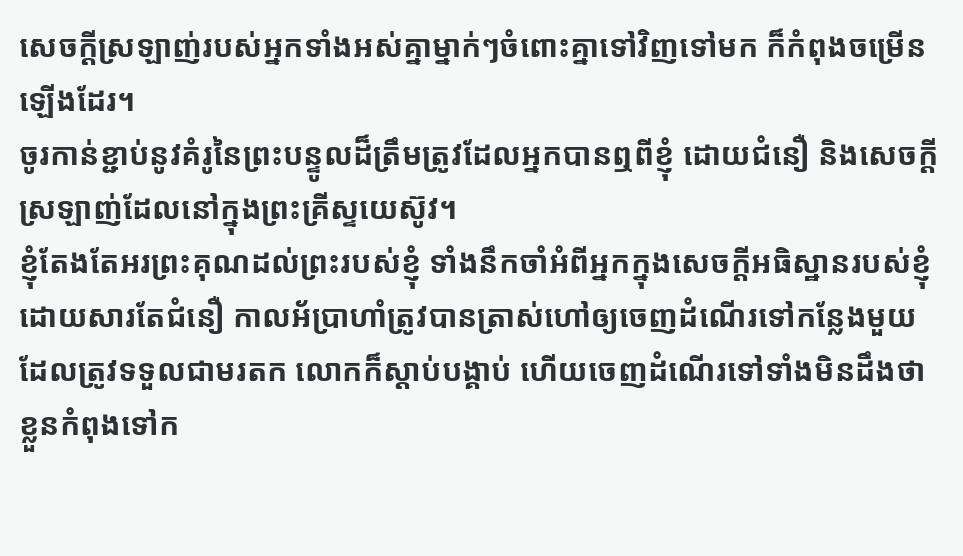សេចក្ដីស្រឡាញ់របស់អ្នកទាំងអស់គ្នាម្នាក់ៗចំពោះគ្នាទៅវិញទៅមក ក៏កំពុងចម្រើនឡើងដែរ។
ចូរកាន់ខ្ជាប់នូវគំរូនៃព្រះបន្ទូលដ៏ត្រឹមត្រូវដែលអ្នកបានឮពីខ្ញុំ ដោយជំនឿ និងសេចក្ដីស្រឡាញ់ដែលនៅក្នុងព្រះគ្រីស្ទយេស៊ូវ។
ខ្ញុំតែងតែអរព្រះគុណដល់ព្រះរបស់ខ្ញុំ ទាំងនឹកចាំអំពីអ្នកក្នុងសេចក្ដីអធិស្ឋានរបស់ខ្ញុំ
ដោយសារតែជំនឿ កាលអ័ប្រាហាំត្រូវបានត្រាស់ហៅឲ្យចេញដំណើរទៅកន្លែងមួយដែលត្រូវទទួលជាមរតក លោកក៏ស្ដាប់បង្គាប់ ហើយចេញដំណើរទៅទាំងមិនដឹងថាខ្លួនកំពុងទៅក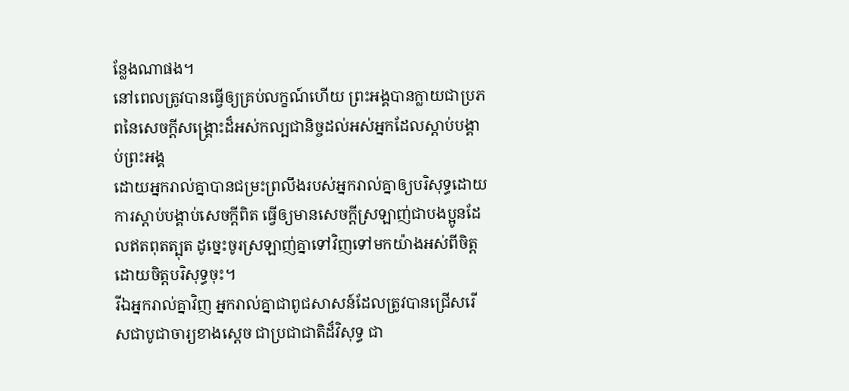ន្លែងណាផង។
នៅពេលត្រូវបានធ្វើឲ្យគ្រប់លក្ខណ៍ហើយ ព្រះអង្គបានក្លាយជាប្រភពនៃសេចក្ដីសង្គ្រោះដ៏អស់កល្បជានិច្ចដល់អស់អ្នកដែលស្ដាប់បង្គាប់ព្រះអង្គ
ដោយអ្នករាល់គ្នាបានជម្រះព្រលឹងរបស់អ្នករាល់គ្នាឲ្យបរិសុទ្ធដោយការស្ដាប់បង្គាប់សេចក្ដីពិត ធ្វើឲ្យមានសេចក្ដីស្រឡាញ់ជាបងប្អូនដែលឥតពុតត្បុត ដូច្នេះចូរស្រឡាញ់គ្នាទៅវិញទៅមកយ៉ាងអស់ពីចិត្តដោយចិត្តបរិសុទ្ធចុះ។
រីឯអ្នករាល់គ្នាវិញ អ្នករាល់គ្នាជាពូជសាសន៍ដែលត្រូវបានជ្រើសរើសជាបូជាចារ្យខាងស្ដេច ជាប្រជាជាតិដ៏វិសុទ្ធ ជា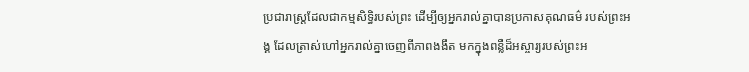ប្រជារាស្ត្រដែលជាកម្មសិទ្ធិរបស់ព្រះ ដើម្បីឲ្យអ្នករាល់គ្នាបានប្រកាសគុណធម៌ របស់ព្រះអង្គ ដែលត្រាស់ហៅអ្នករាល់គ្នាចេញពីភាពងងឹត មកក្នុងពន្លឺដ៏អស្ចារ្យរបស់ព្រះអ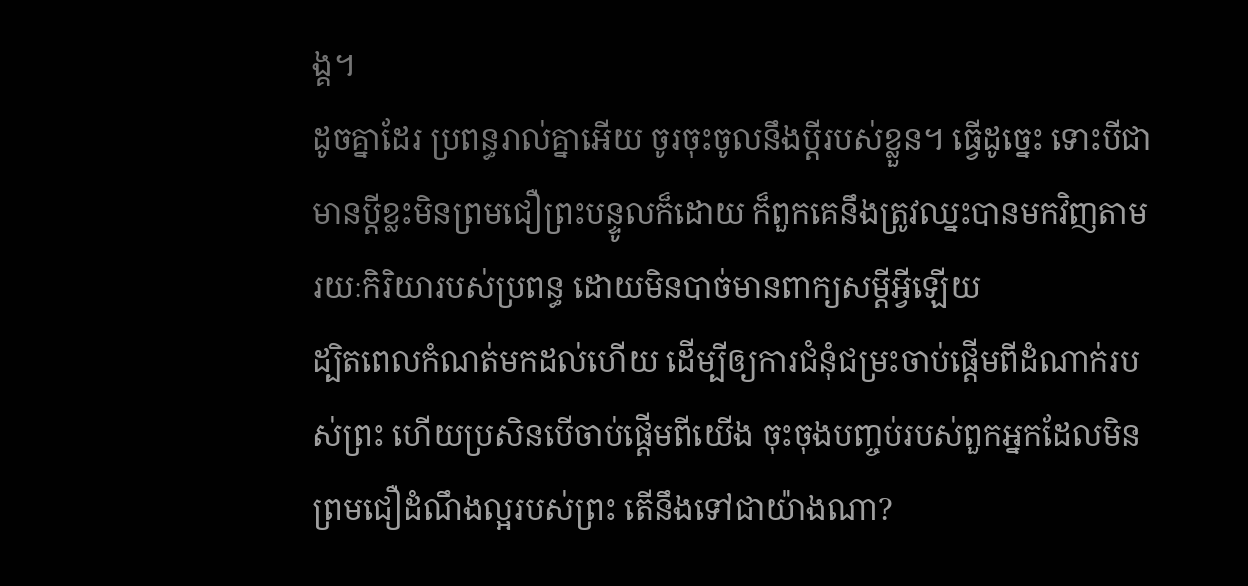ង្គ។
ដូចគ្នាដែរ ប្រពន្ធរាល់គ្នាអើយ ចូរចុះចូលនឹងប្ដីរបស់ខ្លួន។ ធ្វើដូច្នេះ ទោះបីជាមានប្ដីខ្លះមិនព្រមជឿព្រះបន្ទូលក៏ដោយ ក៏ពួកគេនឹងត្រូវឈ្នះបានមកវិញតាមរយៈកិរិយារបស់ប្រពន្ធ ដោយមិនបាច់មានពាក្យសម្ដីអ្វីឡើយ
ដ្បិតពេលកំណត់មកដល់ហើយ ដើម្បីឲ្យការជំនុំជម្រះចាប់ផ្ដើមពីដំណាក់របស់ព្រះ ហើយប្រសិនបើចាប់ផ្ដើមពីយើង ចុះចុងបញ្ចប់របស់ពួកអ្នកដែលមិនព្រមជឿដំណឹងល្អរបស់ព្រះ តើនឹងទៅជាយ៉ាងណា?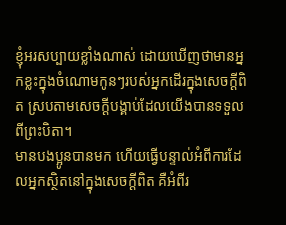ខ្ញុំអរសប្បាយខ្លាំងណាស់ ដោយឃើញថាមានអ្នកខ្លះក្នុងចំណោមកូនៗរបស់អ្នកដើរក្នុងសេចក្ដីពិត ស្របតាមសេចក្ដីបង្គាប់ដែលយើងបានទទួលពីព្រះបិតា។
មានបងប្អូនបានមក ហើយធ្វើបន្ទាល់អំពីការដែលអ្នកស្ថិតនៅក្នុងសេចក្ដីពិត គឺអំពីរ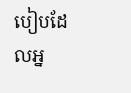បៀបដែលអ្ន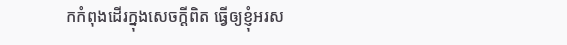កកំពុងដើរក្នុងសេចក្ដីពិត ធ្វើឲ្យខ្ញុំអរស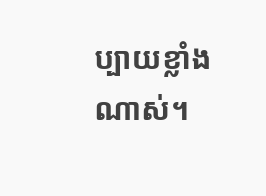ប្បាយខ្លាំងណាស់។